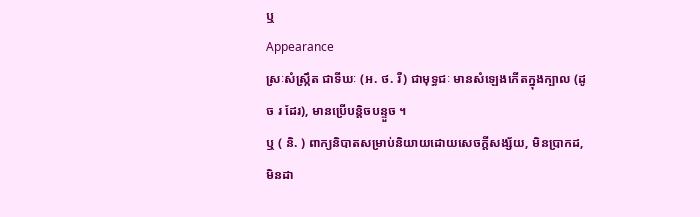ឬ
Appearance
ស្រៈសំស្រ្កឹត ជាទីឃៈ (អ. ថ. រឺ) ជាមុទ្ធជៈ មានសំឡេងកើតក្នុងក្បាល (ដូច រ ដែរ), មានប្រើបន្តិចបន្ទួច ។
ឬ ( និ. ) ពាក្យនិបាតសម្រាប់និយាយដោយសេចក្ដីសង្ស័យ, មិនប្រាកដ, មិនដា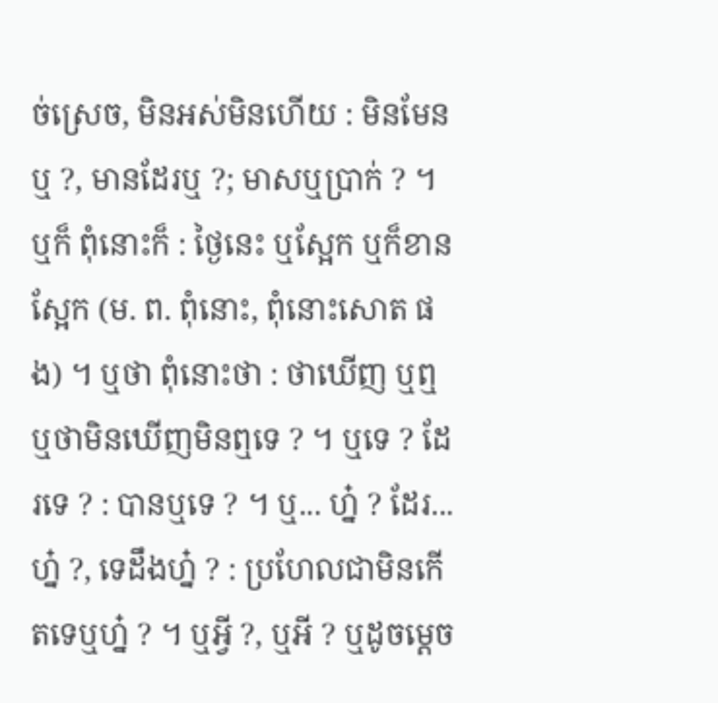ច់ស្រេច, មិនអស់មិនហើយ : មិនមែនឬ ?, មានដែរឬ ?; មាសឬប្រាក់ ? ។ ឬក៏ ពុំនោះក៏ : ថ្ងៃនេះ ឬស្អែក ឬក៏ខានស្អែក (ម. ព. ពុំនោះ, ពុំនោះសោត ផង) ។ ឬថា ពុំនោះថា : ថាឃើញ ឬឮ ឬថាមិនឃើញមិនឮទេ ? ។ ឬទេ ? ដែរទេ ? : បានឬទេ ? ។ ឬ... ហ្ន៎ ? ដែរ... ហ្ន៎ ?, ទេដឹងហ្ន៎ ? : ប្រហែលជាមិនកើតទេឬហ្ន៎ ? ។ ឬអ្វី ?, ឬអី ? ឬដូចម្តេច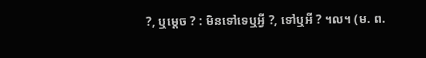?, ឬម្តេច ? : មិនទៅទេឬអ្វី ?, ទៅឬអី ? ។ល។ (ម. ព.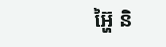អ្ហ៊ៃ និ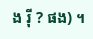ង រ៉ី ? ផង) ។